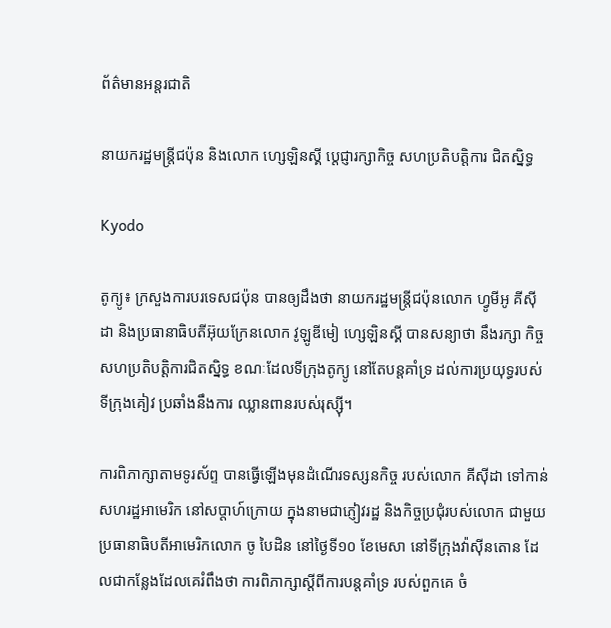ព័ត៌មានអន្តរជាតិ

នាយករដ្ឋមន្ត្រីជប៉ុន និងលោក ហ្សេឡិនស្គី ប្តេជ្ញារក្សាកិច្ច សហប្រតិបត្តិការ ជិតស្និទ្ធ

Kyodo

តូក្យូ៖ ក្រសួងការបរទេសជប៉ុន បានឲ្យដឹងថា នាយករដ្ឋមន្រ្តីជប៉ុនលោក ហ្វូមីអូ គីស៊ីដា និងប្រធានាធិបតីអ៊ុយក្រែនលោក វូឡូឌីមៀ ហ្សេឡិនស្គី បានសន្យាថា នឹងរក្សា កិច្ចសហប្រតិបត្តិការជិតស្និទ្ធ ខណៈដែលទីក្រុងតូក្យូ នៅតែបន្តគាំទ្រ ដល់ការប្រយុទ្ធរបស់ទីក្រុងគៀវ ប្រឆាំងនឹងការ ឈ្លានពានរបស់រុស្ស៊ី។

ការពិភាក្សាតាមទូរស័ព្ទ បានធ្វើឡើងមុនដំណើរទស្សនកិច្ច របស់លោក គីស៊ីដា ទៅកាន់ សហរដ្ឋអាមេរិក នៅសប្តាហ៍ក្រោយ ក្នុងនាមជាភ្ញៀវរដ្ឋ និងកិច្ចប្រជុំរបស់លោក ជាមួយប្រធានាធិបតីអាមេរិកលោក ចូ បៃដិន នៅថ្ងៃទី១០ ខែមេសា នៅទីក្រុងវ៉ាស៊ីនតោន ដែលជាកន្លែងដែលគេរំពឹងថា ការពិភាក្សាស្តីពីការបន្តគាំទ្រ របស់ពួកគេ ចំ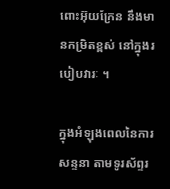ពោះអ៊ុយក្រែន នឹងមានកម្រិតខ្ពស់ នៅក្នុងរបៀបវារៈ ។

ក្នុងអំឡុងពេលនៃការសន្ទនា តាមទូរស័ព្ទរ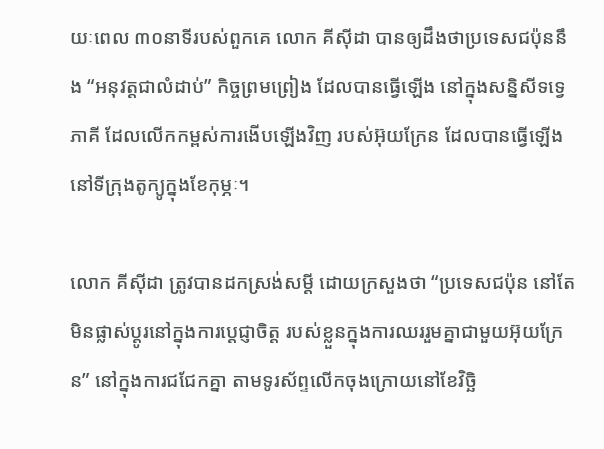យៈពេល ៣០នាទីរបស់ពួកគេ លោក គីស៊ីដា បានឲ្យដឹងថាប្រទេសជប៉ុននឹង “អនុវត្តជាលំដាប់” កិច្ចព្រមព្រៀង ដែលបានធ្វើឡើង នៅក្នុងសន្និសីទទ្វេភាគី ដែលលើកកម្ពស់ការងើបឡើងវិញ របស់អ៊ុយក្រែន ដែលបានធ្វើឡើងនៅទីក្រុងតូក្យូក្នុងខែកុម្ភៈ។

លោក គីស៊ីដា ត្រូវបានដកស្រង់សម្តី ដោយក្រសួងថា “ប្រទេសជប៉ុន នៅតែមិនផ្លាស់ប្តូរនៅក្នុងការប្តេជ្ញាចិត្ត របស់ខ្លួនក្នុងការឈររួមគ្នាជាមួយអ៊ុយក្រែន” នៅក្នុងការជជែកគ្នា តាមទូរស័ព្ទលើកចុងក្រោយនៅខែវិច្ឆិ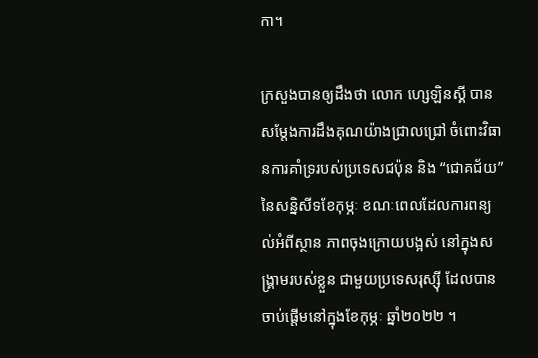កា។

ក្រសួងបានឲ្យដឹងថា លោក ហ្សេឡិនស្គី បានសម្តែងការដឹងគុណយ៉ាងជ្រាលជ្រៅ ចំពោះវិធានការគាំទ្ររបស់ប្រទេសជប៉ុន និង “ជោគជ័យ” នៃសន្និសីទខែកុម្ភៈ ខណៈពេលដែលការពន្យល់អំពីស្ថាន ភាពចុងក្រោយបង្អស់ នៅក្នុងសង្គ្រាមរបស់ខ្លួន ជាមួយប្រទេសរុស្ស៊ី ដែលបានចាប់ផ្តើមនៅក្នុងខែកុម្ភៈ ឆ្នាំ២០២២ ។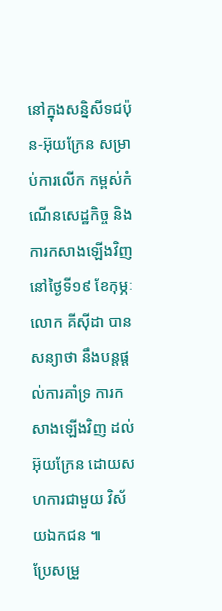នៅក្នុងសន្និសីទជប៉ុន-អ៊ុយក្រែន សម្រាប់ការលើក កម្ពស់កំណើនសេដ្ឋកិច្ច និងការកសាងឡើងវិញនៅថ្ងៃទី១៩ ខែកុម្ភៈ លោក គីស៊ីដា បានសន្យាថា នឹងបន្តផ្តល់ការគាំទ្រ ការកសាងឡើងវិញ ដល់អ៊ុយក្រែន ដោយសហការជាមួយ វិស័យឯកជន ៕
ប្រែសម្រួ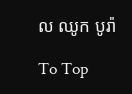ល ឈូក បូរ៉ា

To Top